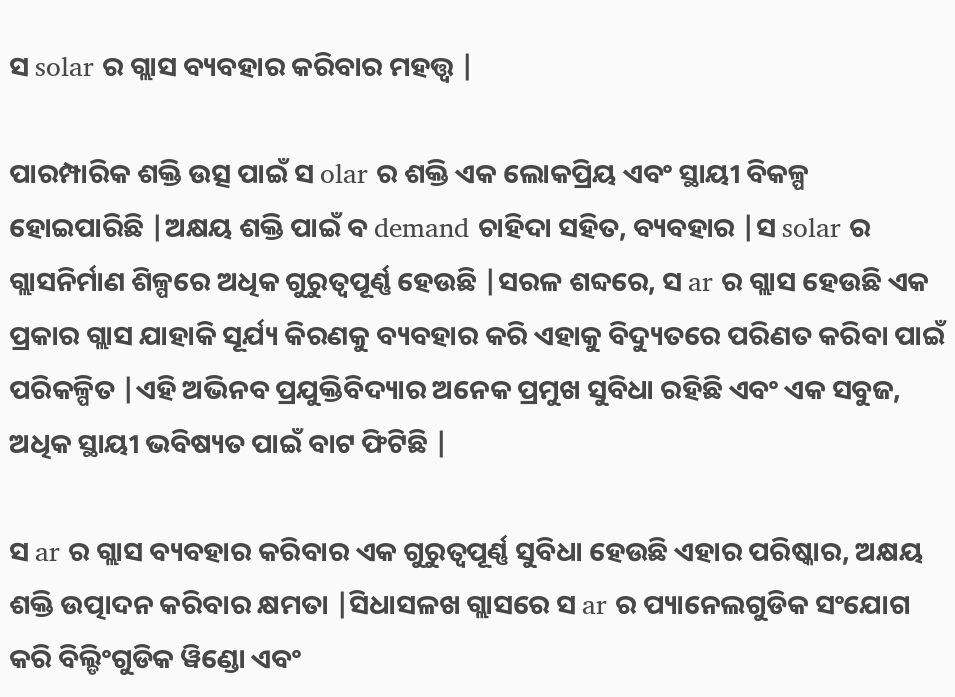ସ solar ର ଗ୍ଲାସ ବ୍ୟବହାର କରିବାର ମହତ୍ତ୍ୱ |

ପାରମ୍ପାରିକ ଶକ୍ତି ଉତ୍ସ ପାଇଁ ସ olar ର ଶକ୍ତି ଏକ ଲୋକପ୍ରିୟ ଏବଂ ସ୍ଥାୟୀ ବିକଳ୍ପ ହୋଇପାରିଛି |ଅକ୍ଷୟ ଶକ୍ତି ପାଇଁ ବ demand ଚାହିଦା ସହିତ, ବ୍ୟବହାର |ସ solar ର ଗ୍ଲାସନିର୍ମାଣ ଶିଳ୍ପରେ ଅଧିକ ଗୁରୁତ୍ୱପୂର୍ଣ୍ଣ ହେଉଛି |ସରଳ ଶବ୍ଦରେ, ସ ar ର ଗ୍ଲାସ ହେଉଛି ଏକ ପ୍ରକାର ଗ୍ଲାସ ଯାହାକି ସୂର୍ଯ୍ୟ କିରଣକୁ ବ୍ୟବହାର କରି ଏହାକୁ ବିଦ୍ୟୁତରେ ପରିଣତ କରିବା ପାଇଁ ପରିକଳ୍ପିତ |ଏହି ଅଭିନବ ପ୍ରଯୁକ୍ତିବିଦ୍ୟାର ଅନେକ ପ୍ରମୁଖ ସୁବିଧା ରହିଛି ଏବଂ ଏକ ସବୁଜ, ଅଧିକ ସ୍ଥାୟୀ ଭବିଷ୍ୟତ ପାଇଁ ବାଟ ଫିଟିଛି |

ସ ar ର ଗ୍ଲାସ ବ୍ୟବହାର କରିବାର ଏକ ଗୁରୁତ୍ୱପୂର୍ଣ୍ଣ ସୁବିଧା ହେଉଛି ଏହାର ପରିଷ୍କାର, ଅକ୍ଷୟ ଶକ୍ତି ଉତ୍ପାଦନ କରିବାର କ୍ଷମତା |ସିଧାସଳଖ ଗ୍ଲାସରେ ସ ar ର ପ୍ୟାନେଲଗୁଡିକ ସଂଯୋଗ କରି ବିଲ୍ଡିଂଗୁଡିକ ୱିଣ୍ଡୋ ଏବଂ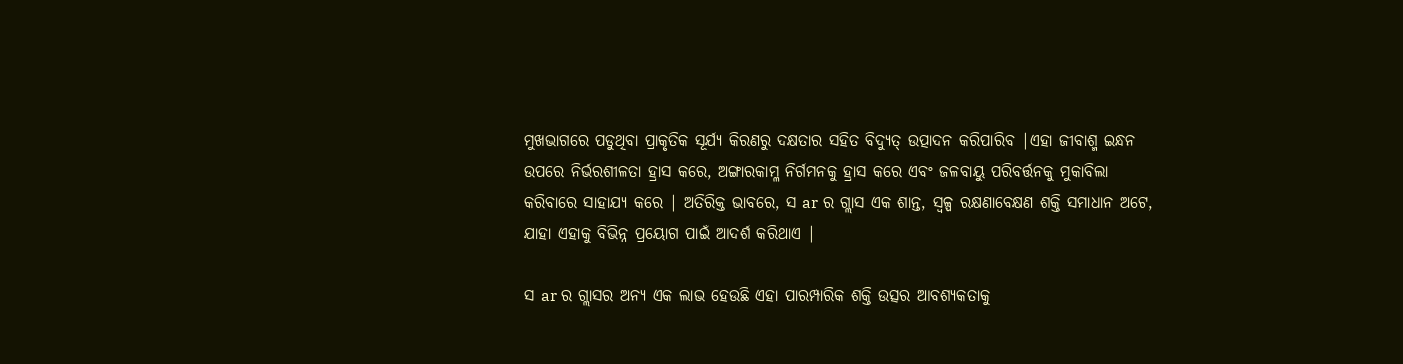ମୁଖଭାଗରେ ପଡୁଥିବା ପ୍ରାକୃତିକ ସୂର୍ଯ୍ୟ କିରଣରୁ ଦକ୍ଷତାର ସହିତ ବିଦ୍ୟୁତ୍ ଉତ୍ପାଦନ କରିପାରିବ |ଏହା ଜୀବାଶ୍ମ ଇନ୍ଧନ ଉପରେ ନିର୍ଭରଶୀଳତା ହ୍ରାସ କରେ, ଅଙ୍ଗାରକାମ୍ଳ ନିର୍ଗମନକୁ ହ୍ରାସ କରେ ଏବଂ ଜଳବାୟୁ ପରିବର୍ତ୍ତନକୁ ମୁକାବିଲା କରିବାରେ ସାହାଯ୍ୟ କରେ | ଅତିରିକ୍ତ ଭାବରେ, ସ ar ର ଗ୍ଲାସ ଏକ ଶାନ୍ତ, ସ୍ୱଳ୍ପ ରକ୍ଷଣାବେକ୍ଷଣ ଶକ୍ତି ସମାଧାନ ଅଟେ, ଯାହା ଏହାକୁ ବିଭିନ୍ନ ପ୍ରୟୋଗ ପାଇଁ ଆଦର୍ଶ କରିଥାଏ |

ସ ar ର ଗ୍ଲାସର ଅନ୍ୟ ଏକ ଲାଭ ହେଉଛି ଏହା ପାରମ୍ପାରିକ ଶକ୍ତି ଉତ୍ସର ଆବଶ୍ୟକତାକୁ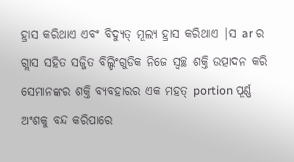ହ୍ରାସ କରିଥାଏ ଏବଂ ବିଦ୍ୟୁତ୍ ମୂଲ୍ୟ ହ୍ରାସ କରିଥାଏ |ସ ar ର ଗ୍ଲାସ ସହିତ ସଜ୍ଜିତ ବିଲ୍ଡିଂଗୁଡିକ ନିଜେ ସ୍ୱଚ୍ଛ ଶକ୍ତି ଉତ୍ପାଦନ କରି ସେମାନଙ୍କର ଶକ୍ତି ବ୍ୟବହାରର ଏକ ମହତ୍ portion ପୂର୍ଣ୍ଣ ଅଂଶକୁ ବନ୍ଦ କରିପାରେ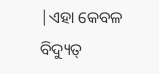|ଏହା କେବଳ ବିଦ୍ୟୁତ୍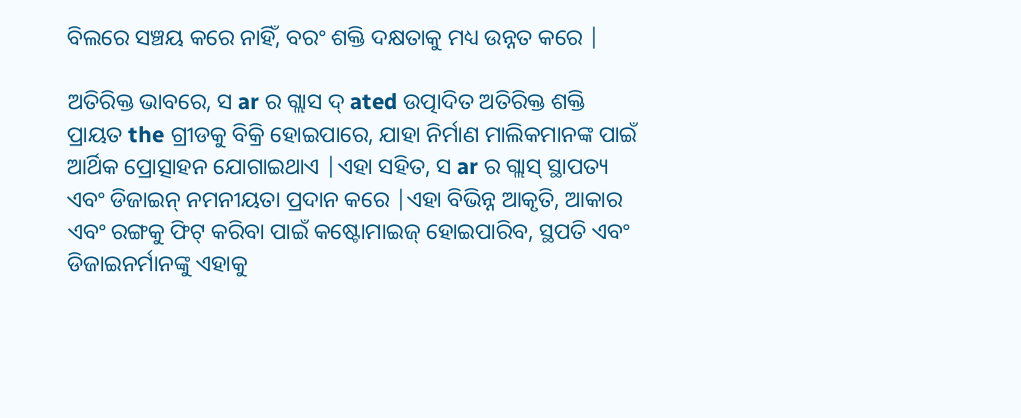ବିଲରେ ସଞ୍ଚୟ କରେ ନାହିଁ, ବରଂ ଶକ୍ତି ଦକ୍ଷତାକୁ ମଧ୍ୟ ଉନ୍ନତ କରେ |

ଅତିରିକ୍ତ ଭାବରେ, ସ ar ର ଗ୍ଲାସ ଦ୍ ated ଉତ୍ପାଦିତ ଅତିରିକ୍ତ ଶକ୍ତି ପ୍ରାୟତ the ଗ୍ରୀଡକୁ ବିକ୍ରି ହୋଇପାରେ, ଯାହା ନିର୍ମାଣ ମାଲିକମାନଙ୍କ ପାଇଁ ଆର୍ଥିକ ପ୍ରୋତ୍ସାହନ ଯୋଗାଇଥାଏ |ଏହା ସହିତ, ସ ar ର ଗ୍ଲାସ୍ ସ୍ଥାପତ୍ୟ ଏବଂ ଡିଜାଇନ୍ ନମନୀୟତା ପ୍ରଦାନ କରେ |ଏହା ବିଭିନ୍ନ ଆକୃତି, ଆକାର ଏବଂ ରଙ୍ଗକୁ ଫିଟ୍ କରିବା ପାଇଁ କଷ୍ଟୋମାଇଜ୍ ହୋଇପାରିବ, ସ୍ଥପତି ଏବଂ ଡିଜାଇନର୍ମାନଙ୍କୁ ଏହାକୁ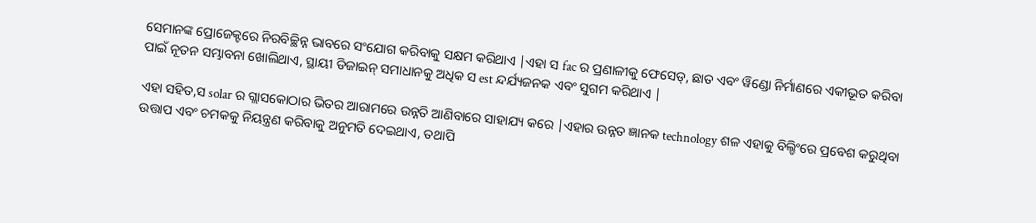ସେମାନଙ୍କ ପ୍ରୋଜେକ୍ଟରେ ନିରବିଚ୍ଛିନ୍ନ ଭାବରେ ସଂଯୋଗ କରିବାକୁ ସକ୍ଷମ କରିଥାଏ |ଏହା ସ fac ର ପ୍ରଣାଳୀକୁ ଫେସେଡ୍, ଛାତ ଏବଂ ୱିଣ୍ଡୋ ନିର୍ମାଣରେ ଏକୀଭୂତ କରିବା ପାଇଁ ନୂତନ ସମ୍ଭାବନା ଖୋଲିଥାଏ, ସ୍ଥାୟୀ ଡିଜାଇନ୍ ସମାଧାନକୁ ଅଧିକ ସ est ନ୍ଦର୍ଯ୍ୟଜନକ ଏବଂ ସୁଗମ କରିଥାଏ |

ଏହା ସହିତ,ସ solar ର ଗ୍ଲାସକୋଠାର ଭିତର ଆରାମରେ ଉନ୍ନତି ଆଣିବାରେ ସାହାଯ୍ୟ କରେ |ଏହାର ଉନ୍ନତ ଜ୍ଞାନକ technology ଶଳ ଏହାକୁ ବିଲ୍ଡିଂରେ ପ୍ରବେଶ କରୁଥିବା ଉତ୍ତାପ ଏବଂ ଚମକକୁ ନିୟନ୍ତ୍ରଣ କରିବାକୁ ଅନୁମତି ଦେଇଥାଏ, ତଥାପି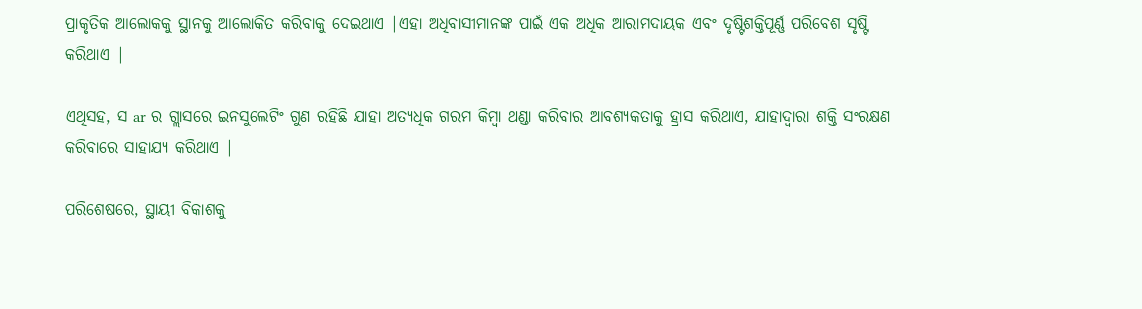ପ୍ରାକୃତିକ ଆଲୋକକୁ ସ୍ଥାନକୁ ଆଲୋକିତ କରିବାକୁ ଦେଇଥାଏ |ଏହା ଅଧିବାସୀମାନଙ୍କ ପାଇଁ ଏକ ଅଧିକ ଆରାମଦାୟକ ଏବଂ ଦୃଷ୍ଟିଶକ୍ତିପୂର୍ଣ୍ଣ ପରିବେଶ ସୃଷ୍ଟି କରିଥାଏ |

ଏଥିସହ, ସ ar ର ଗ୍ଲାସରେ ଇନସୁଲେଟିଂ ଗୁଣ ରହିଛି ଯାହା ଅତ୍ୟଧିକ ଗରମ କିମ୍ବା ଥଣ୍ଡା କରିବାର ଆବଶ୍ୟକତାକୁ ହ୍ରାସ କରିଥାଏ, ଯାହାଦ୍ୱାରା ଶକ୍ତି ସଂରକ୍ଷଣ କରିବାରେ ସାହାଯ୍ୟ କରିଥାଏ |

ପରିଶେଷରେ, ସ୍ଥାୟୀ ବିକାଶକୁ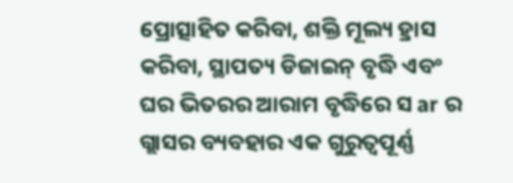ପ୍ରୋତ୍ସାହିତ କରିବା, ଶକ୍ତି ମୂଲ୍ୟ ହ୍ରାସ କରିବା, ସ୍ଥାପତ୍ୟ ଡିଜାଇନ୍ ବୃଦ୍ଧି ଏବଂ ଘର ଭିତରର ଆରାମ ବୃଦ୍ଧିରେ ସ ar ର ଗ୍ଲାସର ବ୍ୟବହାର ଏକ ଗୁରୁତ୍ୱପୂର୍ଣ୍ଣ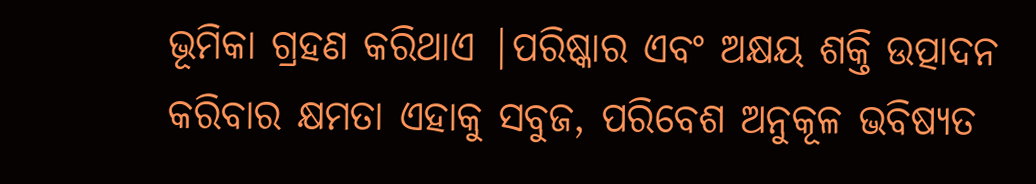ଭୂମିକା ଗ୍ରହଣ କରିଥାଏ |ପରିଷ୍କାର ଏବଂ ଅକ୍ଷୟ ଶକ୍ତି ଉତ୍ପାଦନ କରିବାର କ୍ଷମତା ଏହାକୁ ସବୁଜ, ପରିବେଶ ଅନୁକୂଳ ଭବିଷ୍ୟତ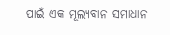ପାଇଁ ଏକ ମୂଲ୍ୟବାନ ସମାଧାନ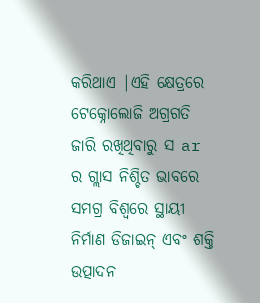କରିଥାଏ |ଏହି କ୍ଷେତ୍ରରେ ଟେକ୍ନୋଲୋଜି ଅଗ୍ରଗତି ଜାରି ରଖିଥିବାରୁ ସ ar ର ଗ୍ଲାସ ନିଶ୍ଚିତ ଭାବରେ ସମଗ୍ର ବିଶ୍ୱରେ ସ୍ଥାୟୀ ନିର୍ମାଣ ଡିଜାଇନ୍ ଏବଂ ଶକ୍ତି ଉତ୍ପାଦନ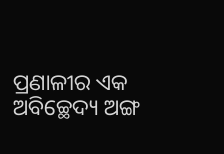ପ୍ରଣାଳୀର ଏକ ଅବିଚ୍ଛେଦ୍ୟ ଅଙ୍ଗ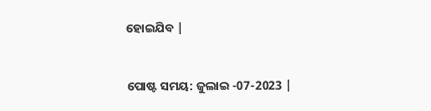ହୋଇଯିବ |


ପୋଷ୍ଟ ସମୟ: ଜୁଲାଇ -07-2023 |